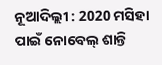ନୂଆଦିଲ୍ଲୀ : 2020 ମସିହା ପାଇଁ ନୋବେଲ୍ ଶାନ୍ତି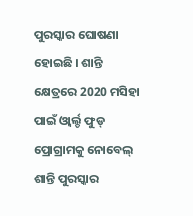ପୁରସ୍କାର ଘୋଷଣା ହୋଇଛି । ଶାନ୍ତି କ୍ଷେତ୍ରରେ 2020 ମସିହା ପାଇଁ ଓ୍ବାର୍ଲ୍ଡ ଫୁଡ୍ ପ୍ରୋଗ୍ରାମକୁ ନୋବେଲ୍ ଶାନ୍ତି ପୁରସ୍କାର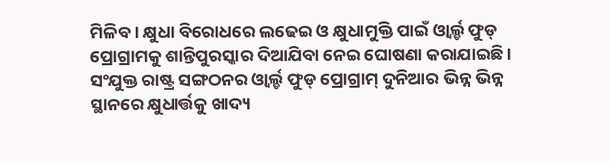ମିଳିବ । କ୍ଷୁଧା ବିରୋଧରେ ଲଢେଇ ଓ କ୍ଷୁଧାମୁକ୍ତି ପାଇଁ ଓ୍ବାର୍ଲ୍ଡ ଫୁଡ୍ ପ୍ରୋଗ୍ରାମକୁ ଶାନ୍ତିପୁରସ୍କାର ଦିଆଯିବା ନେଇ ଘୋଷଣା କରାଯାଇଛି । ସଂଯୁକ୍ତ ରାଷ୍ଟ୍ର ସଙ୍ଗଠନର ଓ୍ବାର୍ଲ୍ଡ ଫୁଡ୍ ପ୍ରୋଗ୍ରାମ୍ ଦୁନିଆର ଭିନ୍ନ ଭିନ୍ନ ସ୍ଥାନରେ କ୍ଷୁଧାର୍ତ୍ତକୁ ଖାଦ୍ୟ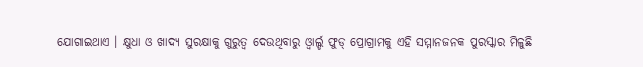ଯୋଗାଇଥାଏ । କ୍ଷୁଧା ଓ ଖାଦ୍ୟ ସୁରକ୍ଷାକୁ ଗୁରୁତ୍ବ ଦେଉଥିବାରୁ ଓ୍ବାର୍ଲ୍ଡ ଫୁଡ୍ ପ୍ରୋଗ୍ରାମକୁ ଏହି ସମ୍ମାନଜନକ ପୁରସ୍କାର ମିଳୁଛି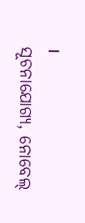।
ସୂଚନାଯୋଗ୍ୟ, ନୋବେଲ୍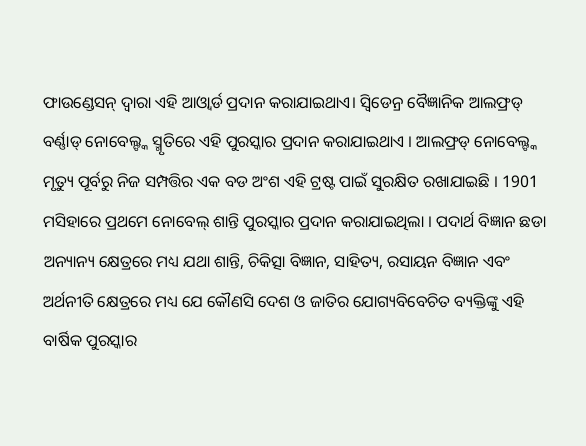ଫାଉଣ୍ଡେସନ୍ ଦ୍ବାରା ଏହି ଆଓ୍ବାର୍ଡ ପ୍ରଦାନ କରାଯାଇଥାଏ। ସ୍ବିଡେନ୍ର ବୈଜ୍ଞାନିକ ଆଲଫ୍ରଡ୍ ବର୍ଣ୍ଣାଡ୍ ନୋବେଲ୍ଙ୍କ ସ୍ମୃତିରେ ଏହି ପୁରସ୍କାର ପ୍ରଦାନ କରାଯାଇଥାଏ । ଆଲଫ୍ରଡ୍ ନୋବେଲ୍ଙ୍କ ମୃତ୍ୟୁ ପୂର୍ବରୁ ନିଜ ସମ୍ପତ୍ତିର ଏକ ବଡ ଅଂଶ ଏହି ଟ୍ରଷ୍ଟ ପାଇଁ ସୁରକ୍ଷିତ ରଖାଯାଇଛି । 1901 ମସିହାରେ ପ୍ରଥମେ ନୋବେଲ୍ ଶାନ୍ତି ପୁରସ୍କାର ପ୍ରଦାନ କରାଯାଇଥିଲା । ପଦାର୍ଥ ବିଜ୍ଞାନ ଛଡା ଅନ୍ୟାନ୍ୟ କ୍ଷେତ୍ରରେ ମଧ୍ୟ ଯଥା ଶାନ୍ତି, ଚିକିତ୍ସା ବିଜ୍ଞାନ, ସାହିତ୍ୟ, ରସାୟନ ବିଜ୍ଞାନ ଏବଂ ଅର୍ଥନୀତି କ୍ଷେତ୍ରରେ ମଧ୍ୟ ଯେ କୌଣସି ଦେଶ ଓ ଜାତିର ଯୋଗ୍ୟବିବେଚିତ ବ୍ୟକ୍ତିଙ୍କୁ ଏହି ବାର୍ଷିକ ପୁରସ୍କାର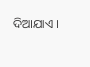ଦିଆଯାଏ ।